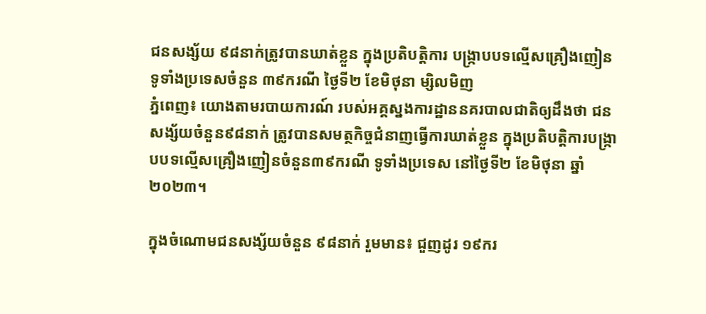ជនសង្ស័យ ៩៨នាក់ត្រូវបានឃាត់ខ្លួន ក្នុងប្រតិបត្តិការ បង្ក្រាបបទល្មើសគ្រឿងញៀនទូទាំងប្រទេសចំនួន ៣៩ករណី ថ្ងៃទី២ ខែមិថុនា ម្សិលមិញ
ភ្នំពេញ៖ យោងតាមរបាយការណ៍ របស់អគ្គស្នងការដ្ឋាននគរបាលជាតិឲ្យដឹងថា ជនសង្ស័យចំនួន៩៨នាក់ ត្រូវបានសមត្ថកិច្ចជំនាញធ្វេីការឃាត់ខ្លួន ក្នុងប្រតិបត្តិការបង្ក្រាបបទល្មើសគ្រឿងញៀនចំនួន៣៩ករណី ទូទាំងប្រទេស នៅថ្ងៃទី២ ខែមិថុនា ឆ្នាំ២០២៣។

ក្នុងចំណោមជនសង្ស័យចំនួន ៩៨នាក់ រួមមាន៖ ជួញដូរ ១៩ករ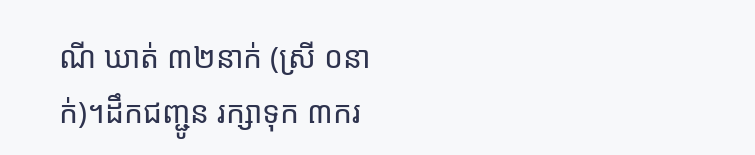ណី ឃាត់ ៣២នាក់ (ស្រី ០នាក់)។ដឹកជញ្ជូន រក្សាទុក ៣ករ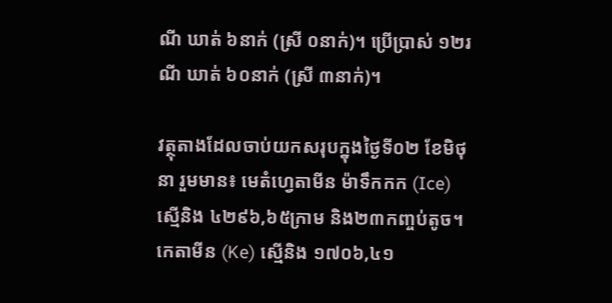ណី ឃាត់ ៦នាក់ (ស្រី ០នាក់)។ ប្រើប្រាស់ ១២រណី ឃាត់ ៦០នាក់ (ស្រី ៣នាក់)។

វត្ថុតាងដែលចាប់យកសរុបក្នុងថ្ងៃទី០២ ខែមិថុនា រួមមាន៖ មេតំហ្វេតាមីន ម៉ាទឹកកក (Ice) ស្មេីនិង ៤២៩៦,៦៥ក្រាម និង២៣កញ្ចប់តូច។ កេតាមីន (Ke) ស្មេីនិង ១៧០៦,៤១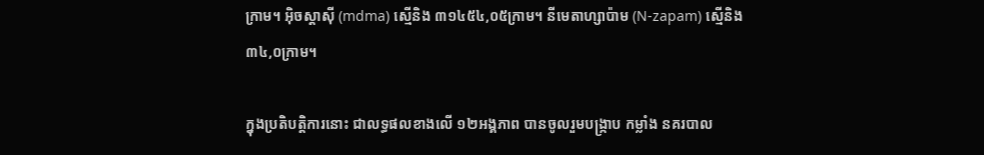ក្រាម។ អុិចស្តាសុី (mdma) ស្មេីនិង ៣១៤៥៤,០៥ក្រាម។ នីមេតាហ្សាប៉ាម (N-zapam) ស្មេីនិង ៣៤,០ក្រាម។

ក្នុងប្រតិបត្តិការនោះ ជាលទ្ធផលខាងលើ ១២អង្គភាព បានចូលរួមបង្ក្រាប កម្លាំង នគរបាល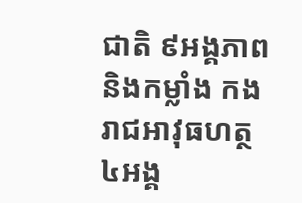ជាតិ ៩អង្គភាព និងកម្លាំង កងរាជអាវុធហត្ថ ៤អង្គ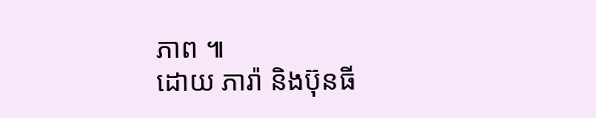ភាព ៕
ដោយ ភារ៉ា និងប៊ុនធី